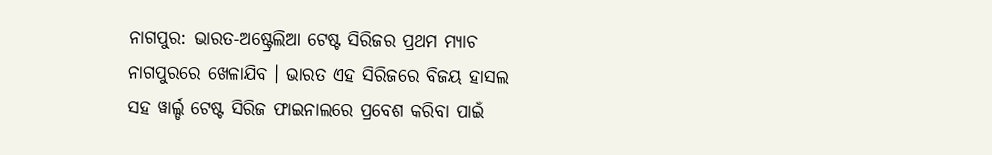ନାଗପୁର: ଭାରତ-ଅଷ୍ଟ୍ରେଲିଆ ଟେଷ୍ଟ ସିରିଜର ପ୍ରଥମ ମ୍ୟାଚ ନାଗପୁରରେ ଖେଳାଯିବ । ଭାରତ ଏହ ସିରିଜରେ ବିଜୟ ହାସଲ ସହ ୱାର୍ଲ୍ଡ ଟେଷ୍ଟ ସିରିଜ ଫାଇନାଲରେ ପ୍ରବେଶ କରିବା ପାଇଁ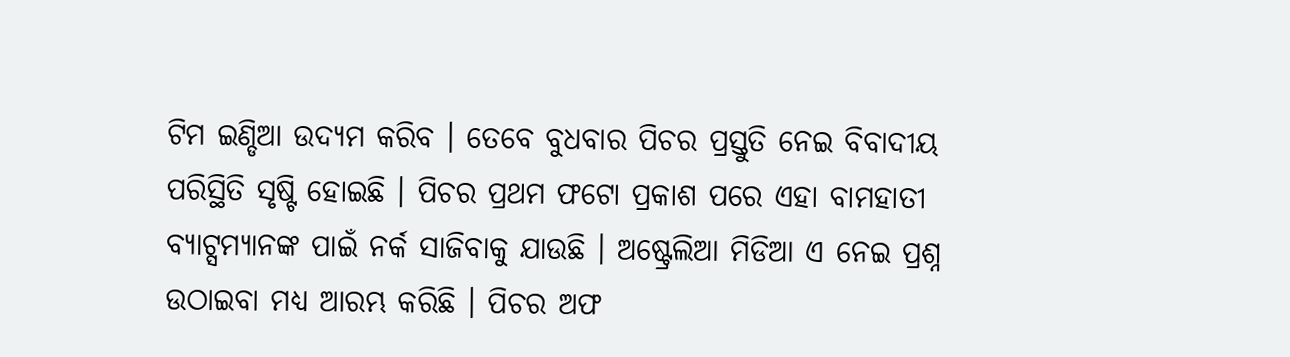ଟିମ ଇଣ୍ଡିଆ ଉଦ୍ୟମ କରିବ । ତେବେ ବୁଧବାର ପିଚର ପ୍ରସ୍ତୁତି ନେଇ ବିବାଦୀୟ ପରିସ୍ଥିତି ସୃଷ୍ଟି ହୋଇଛି । ପିଚର ପ୍ରଥମ ଫଟୋ ପ୍ରକାଶ ପରେ ଏହା ବାମହାତୀ ବ୍ୟାଟ୍ସମ୍ୟାନଙ୍କ ପାଇଁ ନର୍କ ସାଜିବାକୁ ଯାଉଛି । ଅଷ୍ଟ୍ରେଲିଆ ମିଡିଆ ଏ ନେଇ ପ୍ରଶ୍ନ ଉଠାଇବା ମଧ୍ୟ ଆରମ୍ଭ କରିଛି । ପିଚର ଅଫ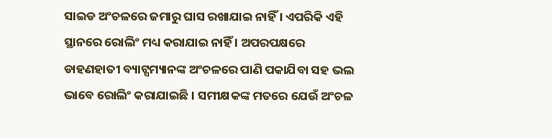ସାଇଡ ଅଂଚଳରେ ଜମାରୁ ଘାସ ରଖାଯାଇ ନାହିଁ । ଏପରିକି ଏହି ସ୍ଥାନରେ ରୋଲିଂ ମଧ୍ୟ କରାଯାଇ ନାହିଁ । ଅପରପକ୍ଷରେ ଡାହଣହାତୀ ବ୍ୟାଟ୍ସମ୍ୟାନଙ୍କ ଅଂଚଳରେ ପାଣି ପକାଯିବା ସହ ଭଲ ଭାବେ ରୋଲିଂ କରାଯାଇଛି । ସମୀକ୍ଷକଙ୍କ ମତରେ ଯେଉଁ ଅଂଚଳ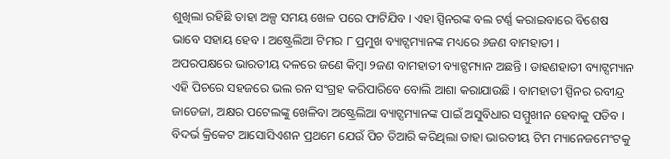ଶୁଖିଲା ରହିଛି ତାହା ଅଳ୍ପ ସମୟ ଖେଳ ପରେ ଫାଟିଯିବ । ଏହା ସ୍ପିନରଙ୍କ ବଲ ଟର୍ଣ୍ଣ କରାଇବାରେ ବିଶେଷ ଭାବେ ସହାୟ ହେବ । ଅଷ୍ଟ୍ରେଲିଆ ଟିମର ୮ ପ୍ରମୁଖ ବ୍ୟାଟ୍ସମ୍ୟାନଙ୍କ ମଧ୍ୟରେ ୬ଜଣ ବାମହାତୀ ।
ଅପରପକ୍ଷରେ ଭାରତୀୟ ଦଳରେ ଜଣେ କିମ୍ବା ୨ଜଣ ବାମହାତୀ ବ୍ୟାଟ୍ସମ୍ୟାନ ଅଛନ୍ତି । ଡାହଣହାତୀ ବ୍ୟାଟ୍ସମ୍ୟାନ ଏହି ପିଚରେ ସହଜରେ ଭଲ ରନ ସଂଗ୍ରହ କରିପାରିବେ ବୋଲି ଆଶା କରାଯାଉଛି । ବାମହାତୀ ସ୍ପିନର ରବୀନ୍ଦ୍ର ଜାଡେଜା, ଅକ୍ଷର ପଟେଲଙ୍କୁ ଖେଳିବା ଅଷ୍ଟ୍ରେଲିଆ ବ୍ୟାଟ୍ସମ୍ୟାନଙ୍କ ପାଇଁ ଅସୁବିଧାର ସମ୍ମୁଖୀନ ହେବାକୁ ପଡିବ । ବିଦର୍ଭ କ୍ରିକେଟ ଆସୋସିଏଶନ ପ୍ରଥମେ ଯେଉଁ ପିଚ ତିଆରି କରିଥିଲା ତାହା ଭାରତୀୟ ଟିମ ମ୍ୟାନେଜମେଂଟକୁ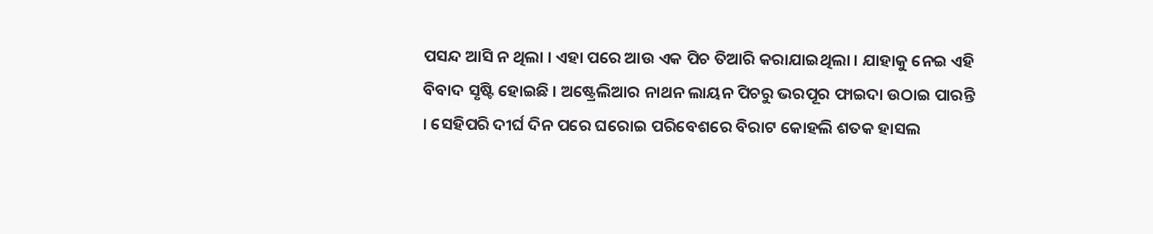ପସନ୍ଦ ଆସି ନ ଥିଲା । ଏହା ପରେ ଆଉ ଏକ ପିଚ ତିଆରି କରାଯାଇଥିଲା । ଯାହାକୁ ନେଇ ଏହି ବିବାଦ ସୃଷ୍ଟି ହୋଇଛି । ଅଷ୍ଟ୍ରେଲିଆର ନାଥନ ଲାୟନ ପିଚରୁ ଭରପୂର ଫାଇଦା ଉଠାଇ ପାରନ୍ତି । ସେହିପରି ଦୀର୍ଘ ଦିନ ପରେ ଘରୋଇ ପରିବେଶରେ ବିରାଟ କୋହଲି ଶତକ ହାସଲ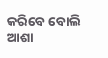କରିବେ ବୋଲି ଆଶା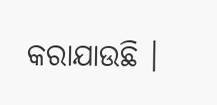କରାଯାଉଛି ।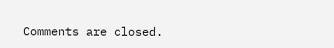Comments are closed.